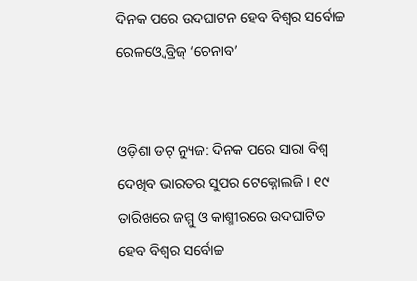ଦିନକ ପରେ ଉଦଘାଟନ ହେବ ବିଶ୍ବର ସର୍ବୋଚ୍ଚ ରେଳଓ୍ବେ ବ୍ରିଜ୍ ‘ଚେନାବ’


ଓଡ଼ିଶା ଡଟ୍ ନ୍ୟୁଜ: ଦିନକ ପରେ ସାରା ବିଶ୍ବ ଦେଖିବ ଭାରତର ସୁପର ଟେକ୍ନୋଲଜି । ୧୯ ତାରିଖରେ ଜମ୍ମୁ ଓ କାଶ୍ମୀରରେ ଉଦଘାଟିତ ହେବ ବିଶ୍ବର ସର୍ବୋଚ୍ଚ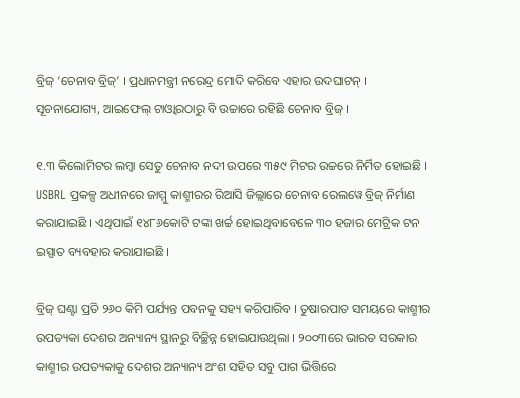ବ୍ରିଜ୍ ‘ଚେନାବ ବ୍ରିଜ୍’ । ପ୍ରଧାନମନ୍ତ୍ରୀ ନରେନ୍ଦ୍ର ମୋଦି କରିବେ ଏହାର ଉଦଘାଟନ୍ । ସୂଚନାଯୋଗ୍ୟ, ଆଇଫେଲ୍ ଟାଓ୍ବାରଠାରୁ ବି ଉଚ୍ଚାରେ ରହିଛି ଚେନାବ ବ୍ରିଜ୍ ।

୧.୩ କିଲୋମିଟର ଲମ୍ବା ସେତୁ ଚେନାବ ନଦୀ ଉପରେ ୩୫୯ ମିଟର ଉଚ୍ଚରେ ନିର୍ମିତ ହୋଇଛି । USBRL ପ୍ରକଳ୍ପ ଅଧୀନରେ ଜାମ୍ମୁ କାଶ୍ମୀରର ରିଆସି ଜିଲ୍ଲାରେ ଚେନାବ ରେଲୱେ ବ୍ରିଜ୍ ନିର୍ମାଣ କରାଯାଇଛି । ଏଥିପାଇଁ ୧୪୮୬କୋଟି ଟଙ୍କା ଖର୍ଚ୍ଚ ହୋଇଥିବାବେଳେ ୩୦ ହଜାର ମେଟ୍ରିକ ଟନ ଇସ୍ପାତ ବ୍ୟବହାର କରାଯାଇଛି ।

ବ୍ରିଜ୍ ଘଣ୍ଟା ପ୍ରତି ୨୬୦ କିମି ପର୍ଯ୍ୟନ୍ତ ପବନକୁ ସହ୍ୟ କରିପାରିବ । ତୁଷାରପାତ ସମୟରେ କାଶ୍ମୀର ଉପତ୍ୟକା ଦେଶର ଅନ୍ୟାନ୍ୟ ସ୍ଥାନରୁ ବିଚ୍ଛିନ୍ନ ହୋଇଯାଉଥିଲା । ୨୦୦୩ରେ ଭାରତ ସରକାର କାଶ୍ମୀର ଉପତ୍ୟକାକୁ ଦେଶର ଅନ୍ୟାନ୍ୟ ଅଂଶ ସହିତ ସବୁ ପାଗ ଭିତ୍ତିରେ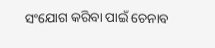ସଂଯୋଗ କରିବା ପାଇଁ ଚେନାବ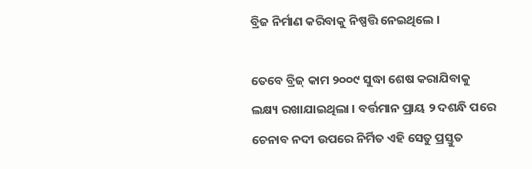ବ୍ରିଜ ନିର୍ମାଣ କରିବାକୁ ନିଷ୍ପତ୍ତି ନେଇଥିଲେ ।

ତେବେ ବ୍ରିଜ୍ କାମ ୨୦୦୯ ସୁଦ୍ଧା ଶେଷ କରାଯିବାକୁ ଲକ୍ଷ୍ୟ ରଖାଯାଇଥିଲା । ବର୍ତ୍ତମାନ ପ୍ରାୟ ୨ ଦଶନ୍ଧି ପରେ ଚେନାବ ନଦୀ ଉପରେ ନିର୍ମିତ ଏହି ସେତୁ ପ୍ରସ୍ତୁତ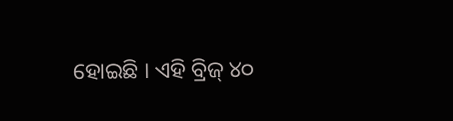ହୋଇଛି । ଏହି ବ୍ରିଜ୍ ୪୦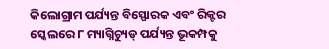କିଲୋଗ୍ରାମ ପର୍ଯ୍ୟନ୍ତ ବିସ୍ଫୋରକ ଏବଂ ରିକ୍ଟର ସ୍କେଲରେ ୮ ମ୍ୟାଗ୍ନିଚ୍ୟୁଡ୍ ପର୍ଯ୍ୟନ୍ତ ଭୂକମ୍ପକୁ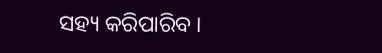ସହ୍ୟ କରିପାରିବ ।